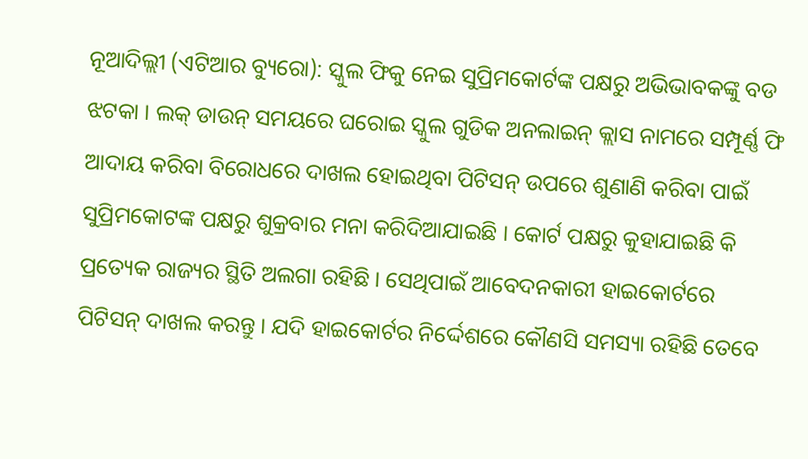ନୂଆଦିଲ୍ଲୀ (ଏଟିଆର ବ୍ୟୁରୋ): ସ୍କୁଲ ଫିକୁ ନେଇ ସୁପ୍ରିମକୋର୍ଟଙ୍କ ପକ୍ଷରୁ ଅଭିଭାବକଙ୍କୁ ବଡ ଝଟକା । ଲକ୍ ଡାଉନ୍ ସମୟରେ ଘରୋଇ ସ୍କୁଲ ଗୁଡିକ ଅନଲାଇନ୍ କ୍ଲାସ ନାମରେ ସମ୍ପୂର୍ଣ୍ଣ ଫି ଆଦାୟ କରିବା ବିରୋଧରେ ଦାଖଲ ହୋଇଥିବା ପିଟିସନ୍ ଉପରେ ଶୁଣାଣି କରିବା ପାଇଁ ସୁପ୍ରିମକୋଟଙ୍କ ପକ୍ଷରୁ ଶୁକ୍ରବାର ମନା କରିଦିଆଯାଇଛି । କୋର୍ଟ ପକ୍ଷରୁ କୁହାଯାଇଛି କି ପ୍ରତ୍ୟେକ ରାଜ୍ୟର ସ୍ଥିତି ଅଲଗା ରହିଛି । ସେଥିପାଇଁ ଆବେଦନକାରୀ ହାଇକୋର୍ଟରେ ପିଟିସନ୍ ଦାଖଲ କରନ୍ତୁ । ଯଦି ହାଇକୋର୍ଟର ନିର୍ଦ୍ଦେଶରେ କୌଣସି ସମସ୍ୟା ରହିଛି ତେବେ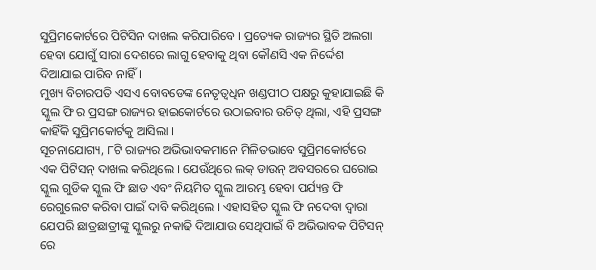ସୁପ୍ରିମକୋର୍ଟରେ ପିଟିସିନ ଦାଖଲ କରିପାରିବେ । ପ୍ରତ୍ୟେକ ରାଜ୍ୟର ସ୍ଥିତି ଅଲଗା ହେବା ଯୋଗୁଁ ସାରା ଦେଶରେ ଲାଗୁ ହେବାକୁ ଥିବା କୌଣସି ଏକ ନିର୍ଦ୍ଦେଶ ଦିଆଯାଇ ପାରିବ ନାହିଁ ।
ମୁଖ୍ୟ ବିଚାରପତି ଏସଏ ବୋବଡେଙ୍କ ନେତୃତ୍ୱଧିନ ଖଣ୍ଡପୀଠ ପକ୍ଷରୁ କୁହାଯାଇଛି କି ସ୍କୁଲ ଫି ର ପ୍ରସଙ୍ଗ ରାଜ୍ୟର ହାଇକୋର୍ଟରେ ଉଠାଇବାର ଉଚିତ୍ ଥିଲା, ଏହି ପ୍ରସଙ୍ଗ କାହିଁକି ସୁପ୍ରିମକୋର୍ଟକୁ ଆସିଲା ।
ସୂଚନାଯୋଗ୍ୟ, ୮ଟି ରାଜ୍ୟର ଅଭିଭାବକମାନେ ମିଳିତଭାବେ ସୁପ୍ରିମକୋର୍ଟରେ ଏକ ପିଟିସନ୍ ଦାଖଲ କରିଥିଲେ । ଯେଉଁଥିରେ ଲକ୍ ଡାଉନ୍ ଅବସରରେ ଘରୋଇ ସ୍କୁଲ ଗୁଡିକ ସ୍କୁଲ ଫି ଛାଡ ଏବଂ ନିୟମିତ ସ୍କୁଲ ଆରମ୍ଭ ହେବା ପର୍ଯ୍ୟନ୍ତ ଫି ରେଗୁଲେଟ କରିବା ପାଇଁ ଦାବି କରିଥିଲେ । ଏହାସହିତ ସ୍କୁଲ ଫି ନଦେବା ଦ୍ୱାରା ଯେପରି ଛାତ୍ରଛାତ୍ରୀଙ୍କୁ ସ୍କୁଲରୁ ନକାଢି ଦିଆଯାଉ ସେଥିପାଇଁ ବି ଅଭିଭାବକ ପିଟିସନ୍ ରେ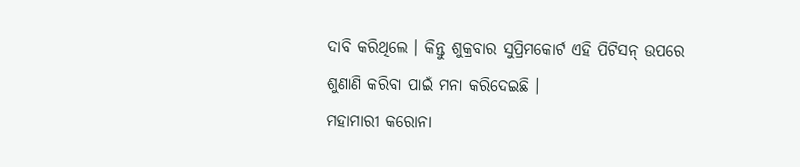ଦାବି କରିଥିଲେ । କିନ୍ତୁ ଶୁକ୍ରବାର ସୁପ୍ରିମକୋର୍ଟ ଏହି ପିଟିସନ୍ ଉପରେ ଶୁଣାଣି କରିବା ପାଇଁ ମନା କରିଦେଇଛି ।
ମହାମାରୀ କରୋନା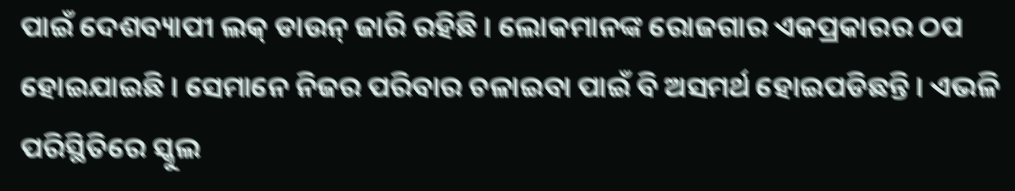ପାଇଁ ଦେଶବ୍ୟାପୀ ଲକ୍ ଡାଉନ୍ ଜାରି ରହିଛି । ଲୋକମାନଙ୍କ ରୋଜଗାର ଏକପ୍ରକାରର ଠପ ହୋଇଯାଇଛି । ସେମାନେ ନିଜର ପରିବାର ଚଳାଇବା ପାଇଁ ବି ଅସମର୍ଥ ହୋଇପଡିଛନ୍ତି । ଏଭଳି ପରିସ୍ଥିତିରେ ସ୍କୁଲ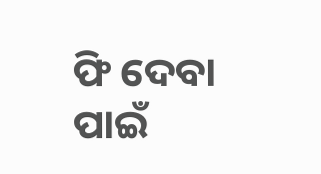ଫି ଦେବା ପାଇଁ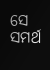ସେ ସମର୍ଥ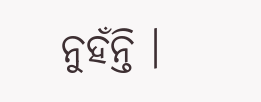ନୁହଁନ୍ତି ।